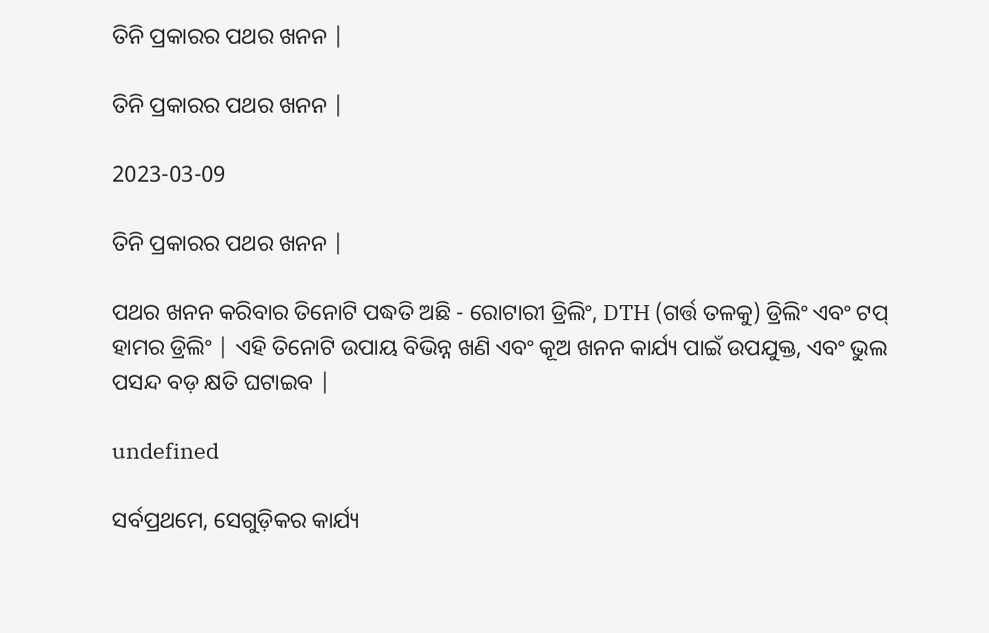ତିନି ପ୍ରକାରର ପଥର ଖନନ |

ତିନି ପ୍ରକାରର ପଥର ଖନନ |

2023-03-09

ତିନି ପ୍ରକାରର ପଥର ଖନନ |

ପଥର ଖନନ କରିବାର ତିନୋଟି ପଦ୍ଧତି ଅଛି - ରୋଟାରୀ ଡ୍ରିଲିଂ, DTH (ଗର୍ତ୍ତ ତଳକୁ) ଡ୍ରିଲିଂ ଏବଂ ଟପ୍ ହାମର ଡ୍ରିଲିଂ | ଏହି ତିନୋଟି ଉପାୟ ବିଭିନ୍ନ ଖଣି ଏବଂ କୂଅ ଖନନ କାର୍ଯ୍ୟ ପାଇଁ ଉପଯୁକ୍ତ, ଏବଂ ଭୁଲ ପସନ୍ଦ ବଡ଼ କ୍ଷତି ଘଟାଇବ |

undefined

ସର୍ବପ୍ରଥମେ, ସେଗୁଡ଼ିକର କାର୍ଯ୍ୟ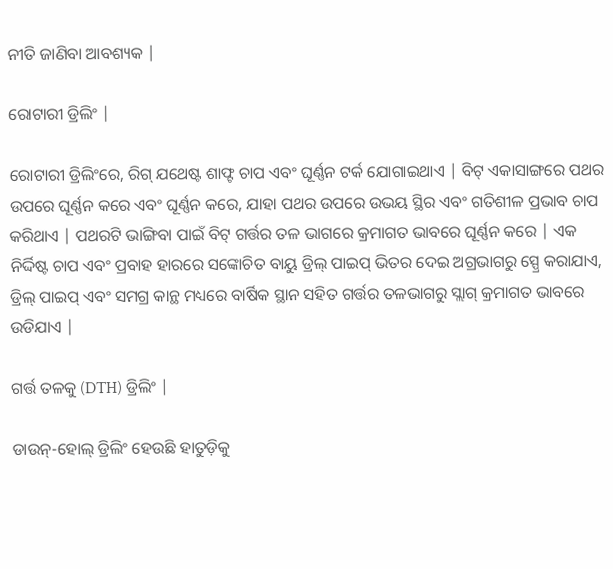ନୀତି ଜାଣିବା ଆବଶ୍ୟକ |

ରୋଟାରୀ ଡ୍ରିଲିଂ |

ରୋଟାରୀ ଡ୍ରିଲିଂରେ, ରିଗ୍ ଯଥେଷ୍ଟ ଶାଫ୍ଟ ଚାପ ଏବଂ ଘୂର୍ଣ୍ଣନ ଟର୍କ ଯୋଗାଇଥାଏ | ବିଟ୍ ଏକାସାଙ୍ଗରେ ପଥର ଉପରେ ଘୂର୍ଣ୍ଣନ କରେ ଏବଂ ଘୂର୍ଣ୍ଣନ କରେ, ଯାହା ପଥର ଉପରେ ଉଭୟ ସ୍ଥିର ଏବଂ ଗତିଶୀଳ ପ୍ରଭାବ ଚାପ କରିଥାଏ | ପଥରଟି ଭାଙ୍ଗିବା ପାଇଁ ବିଟ୍ ଗର୍ତ୍ତର ତଳ ଭାଗରେ କ୍ରମାଗତ ଭାବରେ ଘୂର୍ଣ୍ଣନ କରେ | ଏକ ନିର୍ଦ୍ଦିଷ୍ଟ ଚାପ ଏବଂ ପ୍ରବାହ ହାରରେ ସଙ୍କୋଚିତ ବାୟୁ ଡ୍ରିଲ୍ ପାଇପ୍ ଭିତର ଦେଇ ଅଗ୍ରଭାଗରୁ ସ୍ପ୍ରେ କରାଯାଏ, ଡ୍ରିଲ୍ ପାଇପ୍ ଏବଂ ସମଗ୍ର କାନ୍ଥ ମଧ୍ୟରେ ବାର୍ଷିକ ସ୍ଥାନ ସହିତ ଗର୍ତ୍ତର ତଳଭାଗରୁ ସ୍ଲାଗ୍ କ୍ରମାଗତ ଭାବରେ ଉଡିଯାଏ |

ଗର୍ତ୍ତ ତଳକୁ (DTH) ଡ୍ରିଲିଂ |

ଡାଉନ୍-ହୋଲ୍ ଡ୍ରିଲିଂ ହେଉଛି ହାତୁଡ଼ିକୁ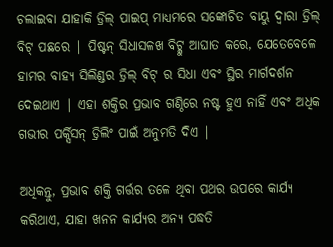ଚଲାଇବା ଯାହାକି ଡ୍ରିଲ୍ ପାଇପ୍ ମାଧ୍ୟମରେ ସଙ୍କୋଚିତ ବାୟୁ ଦ୍ୱାରା ଡ୍ରିଲ୍ ବିଟ୍ ପଛରେ | ପିଷ୍ଟନ୍ ସିଧାସଳଖ ବିଟ୍କୁ ଆଘାତ କରେ, ଯେତେବେଳେ ହାମର ବାହ୍ୟ ସିଲିଣ୍ଡର ଡ୍ରିଲ୍ ବିଟ୍ ର ସିଧା ଏବଂ ସ୍ଥିର ମାର୍ଗଦର୍ଶନ ଦେଇଥାଏ | ଏହା ଶକ୍ତିର ପ୍ରଭାବ ଗଣ୍ଠିରେ ନଷ୍ଟ ହୁଏ ନାହିଁ ଏବଂ ଅଧିକ ଗଭୀର ପର୍କ୍ସିସନ୍ ଡ୍ରିଲିଂ ପାଇଁ ଅନୁମତି ଦିଏ |

ଅଧିକନ୍ତୁ, ପ୍ରଭାବ ଶକ୍ତି ଗର୍ତ୍ତର ତଳେ ଥିବା ପଥର ଉପରେ କାର୍ଯ୍ୟ କରିଥାଏ, ଯାହା ଖନନ କାର୍ଯ୍ୟର ଅନ୍ୟ ପଦ୍ଧତି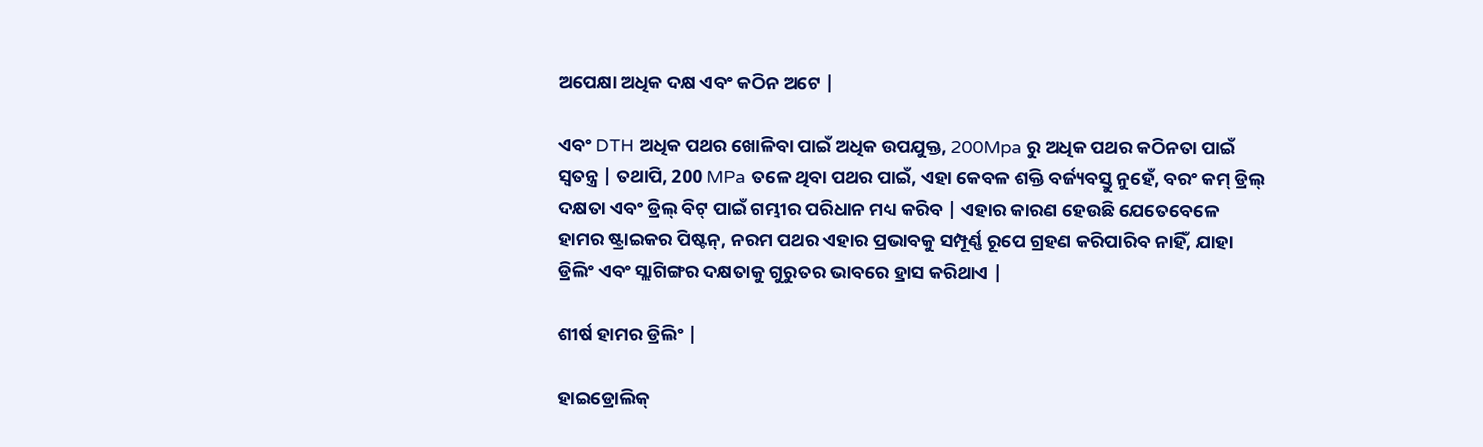ଅପେକ୍ଷା ଅଧିକ ଦକ୍ଷ ଏବଂ କଠିନ ଅଟେ |

ଏବଂ DTH ଅଧିକ ପଥର ଖୋଳିବା ପାଇଁ ଅଧିକ ଉପଯୁକ୍ତ, 200Mpa ରୁ ଅଧିକ ପଥର କଠିନତା ପାଇଁ ସ୍ୱତନ୍ତ୍ର | ତଥାପି, 200 MPa ତଳେ ଥିବା ପଥର ପାଇଁ, ଏହା କେବଳ ଶକ୍ତି ବର୍ଜ୍ୟବସ୍ତୁ ନୁହେଁ, ବରଂ କମ୍ ଡ୍ରିଲ୍ ଦକ୍ଷତା ଏବଂ ଡ୍ରିଲ୍ ବିଟ୍ ପାଇଁ ଗମ୍ଭୀର ପରିଧାନ ମଧ୍ୟ କରିବ | ଏହାର କାରଣ ହେଉଛି ଯେତେବେଳେ ହାମର ଷ୍ଟ୍ରାଇକର ପିଷ୍ଟନ୍, ନରମ ପଥର ଏହାର ପ୍ରଭାବକୁ ସମ୍ପୂର୍ଣ୍ଣ ରୂପେ ଗ୍ରହଣ କରିପାରିବ ନାହିଁ, ଯାହା ଡ୍ରିଲିଂ ଏବଂ ସ୍ଲାଗିଙ୍ଗର ଦକ୍ଷତାକୁ ଗୁରୁତର ଭାବରେ ହ୍ରାସ କରିଥାଏ |

ଶୀର୍ଷ ହାମର ଡ୍ରିଲିଂ |

ହାଇଡ୍ରୋଲିକ୍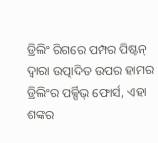ଡ୍ରିଲିଂ ରିଗରେ ପମ୍ପର ପିଷ୍ଟନ୍ ଦ୍ୱାରା ଉତ୍ପାଦିତ ଉପର ହାମର ଡ୍ରିଲିଂର ପର୍କ୍ସିଭ୍ ଫୋର୍ସ, ଏହା ଶଙ୍କର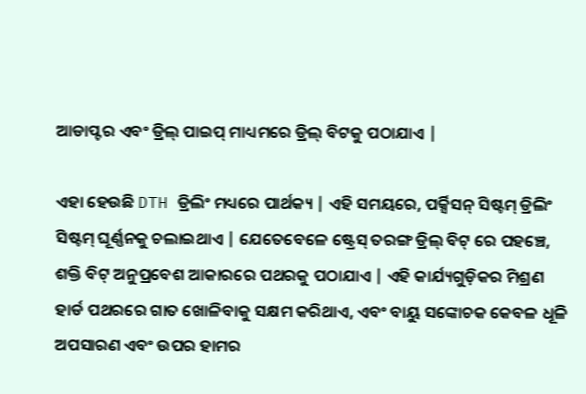ଆଡାପ୍ଟର ଏବଂ ଡ୍ରିଲ୍ ପାଇପ୍ ମାଧ୍ୟମରେ ଡ୍ରିଲ୍ ବିଟକୁ ପଠାଯାଏ |

ଏହା ହେଉଛି DTH ଡ୍ରିଲିଂ ମଧ୍ୟରେ ପାର୍ଥକ୍ୟ | ଏହି ସମୟରେ, ପର୍କ୍ସିସନ୍ ସିଷ୍ଟମ୍ ଡ୍ରିଲିଂ ସିଷ୍ଟମ୍ ଘୂର୍ଣ୍ଣନକୁ ଚଲାଇଥାଏ | ଯେତେବେଳେ ଷ୍ଟ୍ରେସ୍ ତରଙ୍ଗ ଡ୍ରିଲ୍ ବିଟ୍ ରେ ପହଞ୍ଚେ, ଶକ୍ତି ବିଟ୍ ଅନୁପ୍ରବେଶ ଆକାରରେ ପଥରକୁ ପଠାଯାଏ | ଏହି କାର୍ଯ୍ୟଗୁଡ଼ିକର ମିଶ୍ରଣ ହାର୍ଡ ପଥରରେ ଗାତ ଖୋଳିବାକୁ ସକ୍ଷମ କରିଥାଏ, ଏବଂ ବାୟୁ ସଙ୍କୋଚକ କେବଳ ଧୂଳି ଅପସାରଣ ଏବଂ ଉପର ହାମର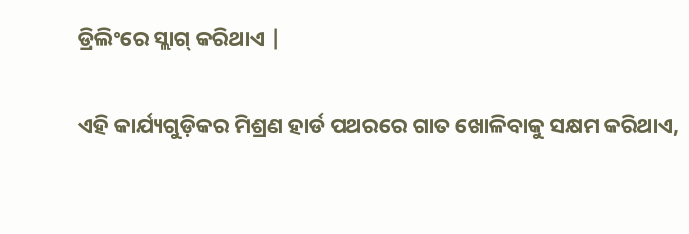ଡ୍ରିଲିଂରେ ସ୍ଲାଗ୍ କରିଥାଏ |

ଏହି କାର୍ଯ୍ୟଗୁଡ଼ିକର ମିଶ୍ରଣ ହାର୍ଡ ପଥରରେ ଗାତ ଖୋଳିବାକୁ ସକ୍ଷମ କରିଥାଏ,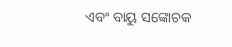ଏବଂ ବାୟୁ ସଙ୍କୋଚକ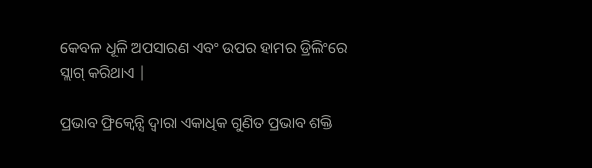କେବଳ ଧୂଳି ଅପସାରଣ ଏବଂ ଉପର ହାମର ଡ୍ରିଲିଂରେ ସ୍ଲାଗ୍ କରିଥାଏ |

ପ୍ରଭାବ ଫ୍ରିକ୍ୱେନ୍ସି ଦ୍ୱାରା ଏକାଧିକ ଗୁଣିତ ପ୍ରଭାବ ଶକ୍ତି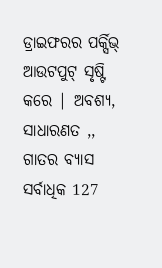ଡ୍ରାଇଫରର ପର୍କ୍ସିଭ୍ ଆଉଟପୁଟ୍ ସୃଷ୍ଟି କରେ | ଅବଶ୍ୟ, ସାଧାରଣତ ,, ଗାତର ବ୍ୟାସ ସର୍ବାଧିକ 127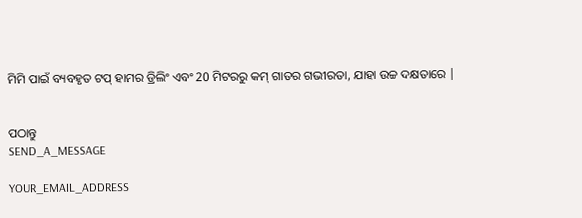ମିମି ପାଇଁ ବ୍ୟବହୃତ ଟପ୍ ହାମର ଡ୍ରିଲିଂ ଏବଂ 20 ମିଟରରୁ କମ୍ ଗାତର ଗଭୀରତା, ଯାହା ଉଚ୍ଚ ଦକ୍ଷତାରେ |


ପଠାନ୍ତୁ
SEND_A_MESSAGE

YOUR_EMAIL_ADDRESS